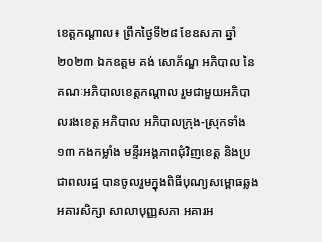ខេត្តកណ្ដាល៖ ព្រឹកថ្ងៃទី២៨ ខែឧសភា ឆ្នាំ២០២៣ ឯកឧត្ដម គង់ សោភ័ណ្ឌ អភិបាល នៃគណៈអភិបាលខេត្តកណ្ដាល រួមជាមួយអភិបាលរងខេត្ត អភិបាល អភិបាលក្រុង-ស្រុកទាំង១៣ កងកម្លាំង មន្ទីរអង្គភាពជុំវិញខេត្ត និងប្រជាពលរដ្ឋ បានចូលរួមក្នុងពិធីបុណ្យសម្ពោធឆ្លងអគារសិក្សា សាលាបុញ្ញសភា អគារអ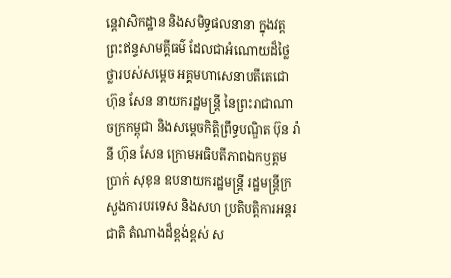ន្តេវាសិកដ្ឋាន និងសមិទ្ធផលនានា ក្នុងវត្តព្រះឥន្ទសាមគ្គីធម៌ ដែលជាអំណោយដ៏ថ្លៃថ្លារបស់សម្ដេច អគ្គមហាសេនាបតីតេជោ ហ៊ុន សែន នាយករដ្ឋមន្ដ្រី នៃព្រះរាជាណាចក្រកម្ពុជា និងសម្ដេចកិត្តិព្រឹទ្ធបណ្ឌិត ប៊ុន រ៉ានី ហ៊ុន សែន ក្រោមអធិបតីភាពឯកឫត្តម ប្រាក់ សុខុន ឧបនាយករដ្ឋមន្ត្រី រដ្ឋមន្ត្រីក្រសួងការបរទេស និងសហ ប្រតិបត្តិការអន្តរជាតិ តំណាងដ៏ខ្ពង់ខ្ពស់ ស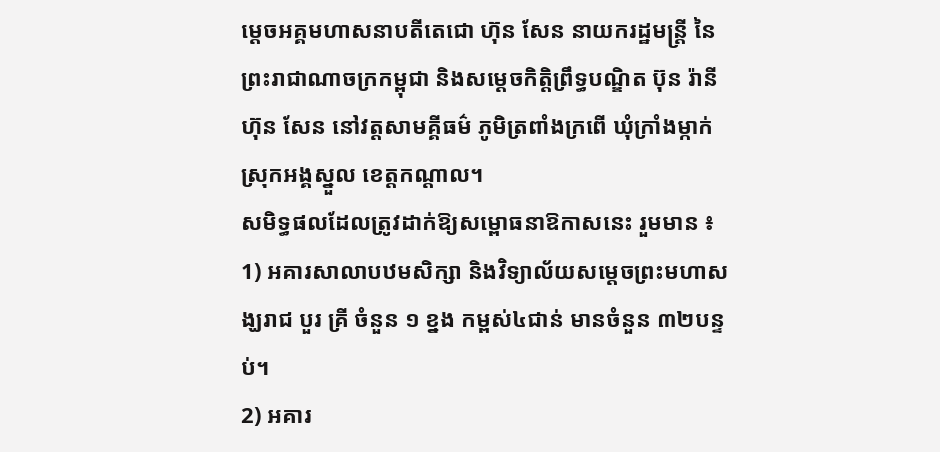ម្តេចអគ្គមហាសនាបតីតេជោ ហ៊ុន សែន នាយករដ្ឋមន្ត្រី នៃព្រះរាជាណាចក្រកម្ពុជា និងសម្ដេចកិត្តិព្រឹទ្ធបណ្ឌិត ប៊ុន រ៉ានី ហ៊ុន សែន នៅវត្តសាមគ្គីធម៌ ភូមិត្រពាំងក្រពើ ឃុំក្រាំងម្កាក់ ស្រុកអង្គស្នួល ខេត្តកណ្តាល។
សមិទ្ធផលដែលត្រូវដាក់ឱ្យសម្ពោធនាឱកាសនេះ រួមមាន ៖
1) អគារសាលាបឋមសិក្សា និងវិទ្យាល័យសម្តេចព្រះមហាសង្ឃរាជ បួរ គ្រី ចំនួន ១ ខ្នង កម្ពស់៤ជាន់ មានចំនួន ៣២បន្ទប់។
2) អគារ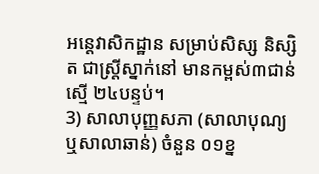អន្តេវាសិកដ្ឋាន សម្រាប់សិស្ស និស្សិត ជាស្ត្រីស្នាក់នៅ មានកម្ពស់៣ជាន់ ស្មើ ២៤បន្ទប់។
3) សាលាបុញ្ញសភា (សាលាបុណ្យ ឬសាលាឆាន់) ចំនួន ០១ខ្ន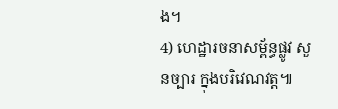ង។
4) ហេដ្ឋារចនាសម្ព័ន្ធផ្លូវ សួនច្បារ ក្នុងបរិវេណវត្ត៕